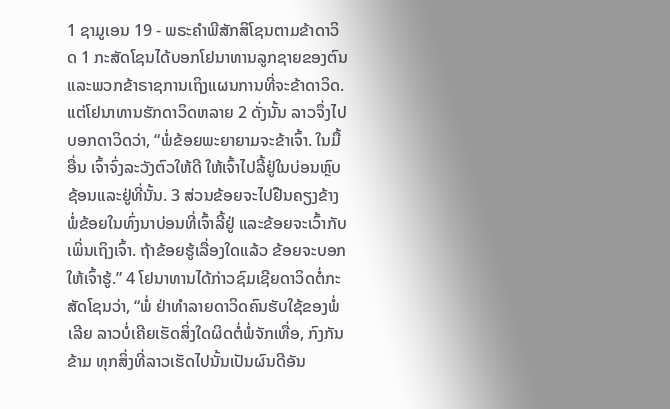1 ຊາມູເອນ 19 - ພຣະຄຳພີສັກສິໂຊນຕາມຂ້າດາວິດ 1 ກະສັດໂຊນໄດ້ບອກໂຢນາທານລູກຊາຍຂອງຕົນ ແລະພວກຂ້າຣາຊການເຖິງແຜນການທີ່ຈະຂ້າດາວິດ. ແຕ່ໂຢນາທານຮັກດາວິດຫລາຍ 2 ດັ່ງນັ້ນ ລາວຈຶ່ງໄປບອກດາວິດວ່າ, “ພໍ່ຂ້ອຍພະຍາຍາມຈະຂ້າເຈົ້າ. ໃນມື້ອື່ນ ເຈົ້າຈົ່ງລະວັງຕົວໃຫ້ດີ ໃຫ້ເຈົ້າໄປລີ້ຢູ່ໃນບ່ອນຫຼົບຊ້ອນແລະຢູ່ທີ່ນັ້ນ. 3 ສ່ວນຂ້ອຍຈະໄປຢືນຄຽງຂ້າງພໍ່ຂ້ອຍໃນທົ່ງນາບ່ອນທີ່ເຈົ້າລີ້ຢູ່ ແລະຂ້ອຍຈະເວົ້າກັບເພິ່ນເຖິງເຈົ້າ. ຖ້າຂ້ອຍຮູ້ເລື່ອງໃດແລ້ວ ຂ້ອຍຈະບອກໃຫ້ເຈົ້າຮູ້.” 4 ໂຢນາທານໄດ້ກ່າວຊົມເຊີຍດາວິດຕໍ່ກະສັດໂຊນວ່າ, “ພໍ່ ຢ່າທຳລາຍດາວິດຄົນຮັບໃຊ້ຂອງພໍ່ເລີຍ ລາວບໍ່ເຄີຍເຮັດສິ່ງໃດຜິດຕໍ່ພໍ່ຈັກເທື່ອ, ກົງກັນຂ້າມ ທຸກສິ່ງທີ່ລາວເຮັດໄປນັ້ນເປັນຜົນດີອັນ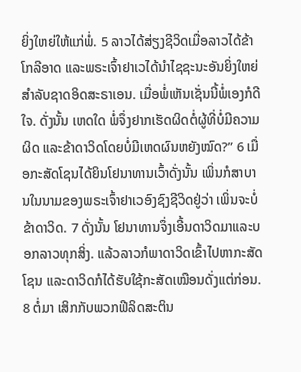ຍິ່ງໃຫຍ່ໃຫ້ແກ່ພໍ່. 5 ລາວໄດ້ສ່ຽງຊີວິດເມື່ອລາວໄດ້ຂ້າໂກລີອາດ ແລະພຣະເຈົ້າຢາເວໄດ້ນຳໄຊຊະນະອັນຍິ່ງໃຫຍ່ສຳລັບຊາດອິດສະຣາເອນ. ເມື່ອພໍ່ເຫັນເຊັ່ນນີ້ພໍ່ເອງກໍດີໃຈ. ດັ່ງນັ້ນ ເຫດໃດ ພໍ່ຈຶ່ງຢາກເຮັດຜິດຕໍ່ຜູ້ທີ່ບໍ່ມີຄວາມຜິດ ແລະຂ້າດາວິດໂດຍບໍ່ມີເຫດຜົນຫຍັງໝົດ?” 6 ເມື່ອກະສັດໂຊນໄດ້ຍິນໂຢນາທານເວົ້າດັ່ງນັ້ນ ເພິ່ນກໍສາບານໃນນາມຂອງພຣະເຈົ້າຢາເວອົງຊົງຊີວິດຢູ່ວ່າ ເພິ່ນຈະບໍ່ຂ້າດາວິດ. 7 ດັ່ງນັ້ນ ໂຢນາທານຈຶ່ງເອີ້ນດາວິດມາແລະບອກລາວທຸກສິ່ງ. ແລ້ວລາວກໍພາດາວິດເຂົ້າໄປຫາກະສັດໂຊນ ແລະດາວິດກໍໄດ້ຮັບໃຊ້ກະສັດເໝືອນດັ່ງແຕ່ກ່ອນ. 8 ຕໍ່ມາ ເສິກກັບພວກຟີລິດສະຕິນ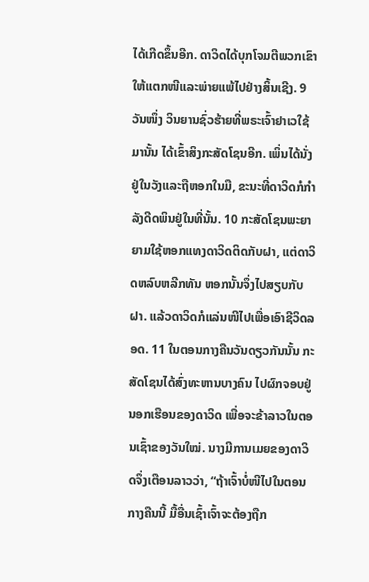ໄດ້ເກີດຂຶ້ນອີກ. ດາວິດໄດ້ບຸກໂຈມຕີພວກເຂົາໃຫ້ແຕກໜີແລະພ່າຍແພ້ໄປຢ່າງສິ້ນເຊີງ. 9 ວັນໜຶ່ງ ວິນຍານຊົ່ວຮ້າຍທີ່ພຣະເຈົ້າຢາເວໃຊ້ມານັ້ນ ໄດ້ເຂົ້າສິງກະສັດໂຊນອີກ. ເພິ່ນໄດ້ນັ່ງຢູ່ໃນວັງແລະຖືຫອກໃນມື, ຂະນະທີ່ດາວິດກໍກຳລັງດີດພິນຢູ່ໃນທີ່ນັ້ນ. 10 ກະສັດໂຊນພະຍາຍາມໃຊ້ຫອກແທງດາວິດຕິດກັບຝາ, ແຕ່ດາວິດຫລົບຫລີກທັນ ຫອກນັ້ນຈຶ່ງໄປສຽບກັບຝາ. ແລ້ວດາວິດກໍແລ່ນໜີໄປເພື່ອເອົາຊີວິດລອດ. 11 ໃນຕອນກາງຄືນວັນດຽວກັນນັ້ນ ກະສັດໂຊນໄດ້ສົ່ງທະຫານບາງຄົນ ໄປຜົກຈອບຢູ່ນອກເຮືອນຂອງດາວິດ ເພື່ອຈະຂ້າລາວໃນຕອນເຊົ້າຂອງວັນໃໝ່. ນາງມີການເມຍຂອງດາວິດຈຶ່ງເຕືອນລາວວ່າ, “ຖ້າເຈົ້າບໍ່ໜີໄປໃນຕອນກາງຄືນນີ້ ມື້ອື່ນເຊົ້າເຈົ້າຈະຕ້ອງຖືກ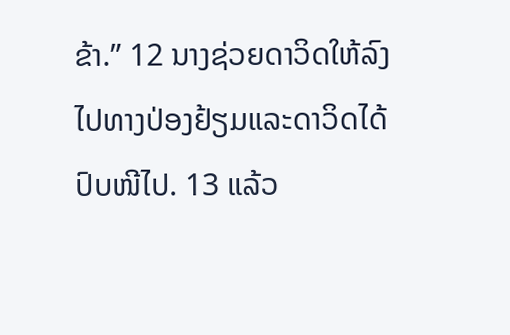ຂ້າ.” 12 ນາງຊ່ວຍດາວິດໃຫ້ລົງໄປທາງປ່ອງຢ້ຽມແລະດາວິດໄດ້ປົບໜີໄປ. 13 ແລ້ວ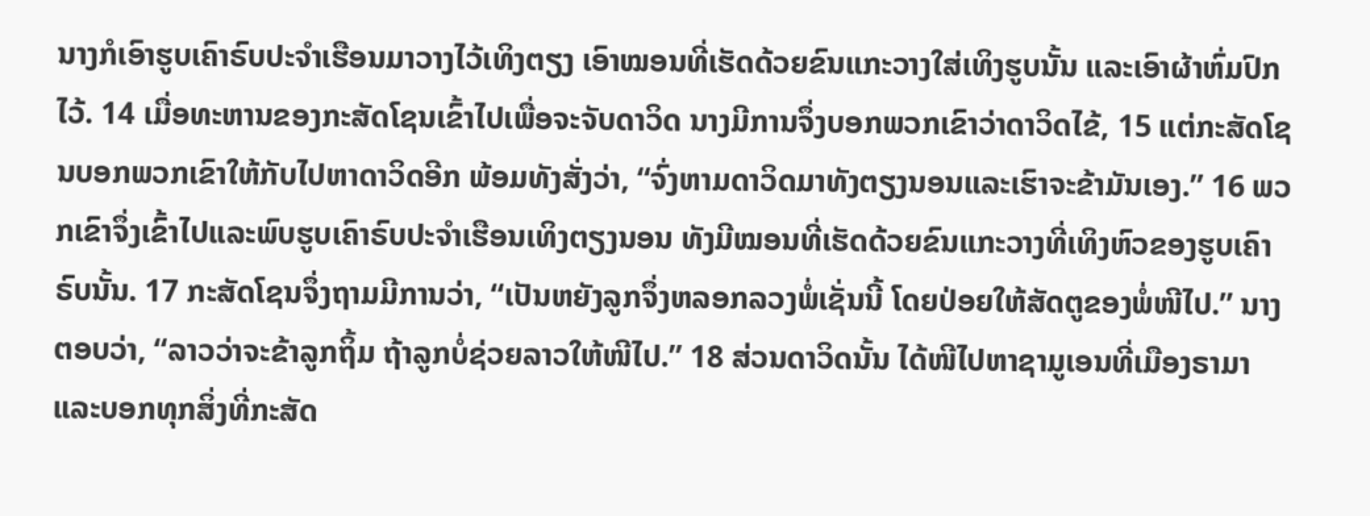ນາງກໍເອົາຮູບເຄົາຣົບປະຈຳເຮືອນມາວາງໄວ້ເທິງຕຽງ ເອົາໝອນທີ່ເຮັດດ້ວຍຂົນແກະວາງໃສ່ເທິງຮູບນັ້ນ ແລະເອົາຜ້າຫົ່ມປົກໄວ້. 14 ເມື່ອທະຫານຂອງກະສັດໂຊນເຂົ້າໄປເພື່ອຈະຈັບດາວິດ ນາງມີການຈຶ່ງບອກພວກເຂົາວ່າດາວິດໄຂ້, 15 ແຕ່ກະສັດໂຊນບອກພວກເຂົາໃຫ້ກັບໄປຫາດາວິດອີກ ພ້ອມທັງສັ່ງວ່າ, “ຈົ່ງຫາມດາວິດມາທັງຕຽງນອນແລະເຮົາຈະຂ້າມັນເອງ.” 16 ພວກເຂົາຈຶ່ງເຂົ້າໄປແລະພົບຮູບເຄົາຣົບປະຈຳເຮືອນເທິງຕຽງນອນ ທັງມີໝອນທີ່ເຮັດດ້ວຍຂົນແກະວາງທີ່ເທິງຫົວຂອງຮູບເຄົາຣົບນັ້ນ. 17 ກະສັດໂຊນຈຶ່ງຖາມມີການວ່າ, “ເປັນຫຍັງລູກຈຶ່ງຫລອກລວງພໍ່ເຊັ່ນນີ້ ໂດຍປ່ອຍໃຫ້ສັດຕູຂອງພໍ່ໜີໄປ.” ນາງຕອບວ່າ, “ລາວວ່າຈະຂ້າລູກຖິ້ມ ຖ້າລູກບໍ່ຊ່ວຍລາວໃຫ້ໜີໄປ.” 18 ສ່ວນດາວິດນັ້ນ ໄດ້ໜີໄປຫາຊາມູເອນທີ່ເມືອງຣາມາ ແລະບອກທຸກສິ່ງທີ່ກະສັດ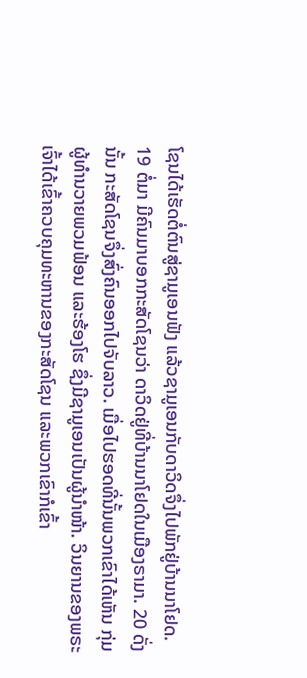ໂຊນໄດ້ເຮັດຕໍ່ຕົນສູ່ຊາມູເອນຟັງ ແລ້ວຊາມູເອນກັບດາວິດຈຶ່ງໄປພັກຢູ່ບ້ານນາໂຢດ. 19 ຕໍ່ມາ ມີຄົນມາບອກກະສັດໂຊນວ່າ ດາວິດຢູ່ທີ່ບ້ານນາໂຢດໃນເມືອງຣາມາ. 20 ດັ່ງນັ້ນ ກະສັດໂຊນຈຶ່ງສົ່ງຄົນອອກໄປຈັບລາວ. ເມື່ອໄປຮອດທີ່ນັ້ນພວກເຂົາໄດ້ເຫັນ ກຸ່ມຜູ້ທຳນວາຍພວມຟ້ອນ ແລະຮ້ອງໂຮ ຊຶ່ງມີຊາມູເອນເປັນຜູ້ນຳໜ້າ. ວິນຍານຂອງພຣະເຈົ້າໄດ້ເຂົ້າຄວບຄຸມທະຫານຂອງກະສັດໂຊນ ແລະພວກເຂົາກໍເຂົ້າ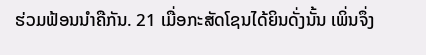ຮ່ວມຟ້ອນນຳຄືກັນ. 21 ເມື່ອກະສັດໂຊນໄດ້ຍິນດັ່ງນັ້ນ ເພິ່ນຈຶ່ງ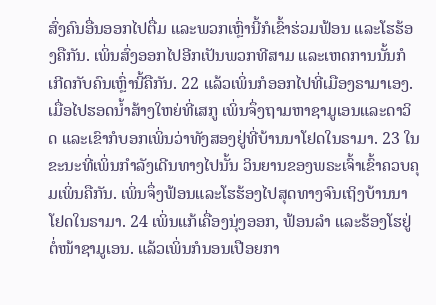ສົ່ງຄົນອື່ນອອກໄປຕື່ມ ແລະພວກເຫຼົ່ານີ້ກໍເຂົ້າຮ່ວມຟ້ອນ ແລະໂຮຮ້ອງຄືກັນ. ເພິ່ນສົ່ງອອກໄປອີກເປັນພວກທີສາມ ແລະເຫດການນັ້ນກໍເກີດກັບຄົນເຫຼົ່ານີ້ຄືກັນ. 22 ແລ້ວເພິ່ນກໍອອກໄປທີ່ເມືອງຣາມາເອງ. ເມື່ອໄປຮອດນໍ້າສ້າງໃຫຍ່ທີ່ເສກູ ເພິ່ນຈຶ່ງຖາມຫາຊາມູເອນແລະດາວິດ ແລະເຂົາກໍບອກເພິ່ນວ່າທັງສອງຢູ່ທີ່ບ້ານນາໂຢດໃນຣາມາ. 23 ໃນຂະນະທີ່ເພິ່ນກຳລັງເດີນທາງໄປນັ້ນ ວິນຍານຂອງພຣະເຈົ້າເຂົ້າຄວບຄຸມເພິ່ນຄືກັນ. ເພິ່ນຈຶ່ງຟ້ອນແລະໂຮຮ້ອງໄປສຸດທາງຈົນເຖິງບ້ານນາໂຢດໃນຣາມາ. 24 ເພິ່ນແກ້ເຄື່ອງນຸ່ງອອກ, ຟ້ອນລຳ ແລະຮ້ອງໂຮຢູ່ຕໍ່ໜ້າຊາມູເອນ. ແລ້ວເພິ່ນກໍນອນເປືອຍກາ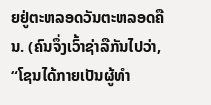ຍຢູ່ຕະຫລອດວັນຕະຫລອດຄືນ. (ຄົນຈຶ່ງເວົ້າຊ່າລືກັນໄປວ່າ, “ໂຊນໄດ້ກາຍເປັນຜູ້ທຳ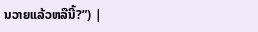ນວາຍແລ້ວຫລືນີ້?”) |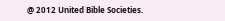@ 2012 United Bible Societies.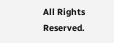All Rights Reserved.